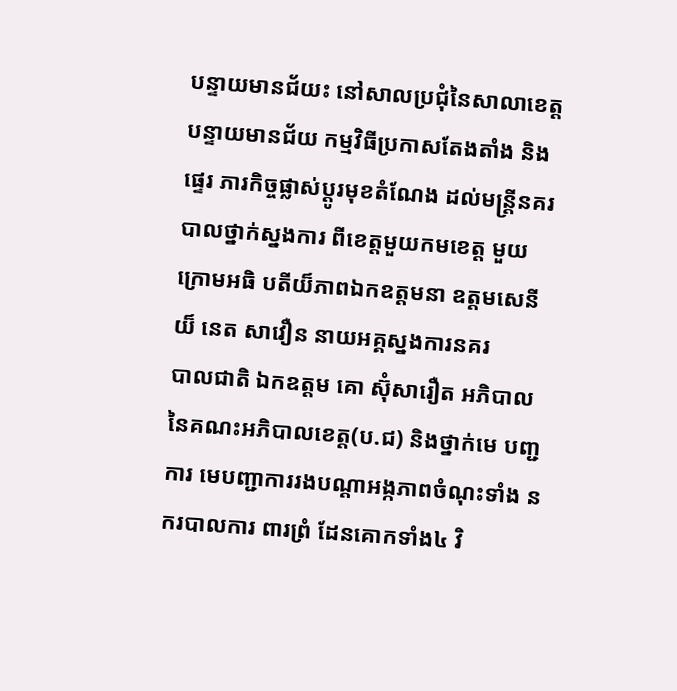បន្ទាយមានជ័យះ នៅសាលប្រជុំនៃសាលាខេត្តបន្ទាយមានជ័យ កម្មវិធីប្រកាសតែងតាំង និង ផ្ទេរ ភារកិច្ចផ្លាស់ប្ដូរមុខតំណែង ដល់មន្ត្រីនគរបាលថ្នាក់ស្នងការ ពីខេត្តមួយកមខេត្ត មួយក្រោមអធិ បតីយ៏ភាពឯកឧត្តមនា ឧត្តមសេនី យ៏ នេត សាវឿន នាយអគ្គស្នងការនគរ
បាលជាតិ ឯកឧត្តម គោ ស៊ុំសារឿត អភិបាលនៃគណះអភិបាលខេត្ត(ប.ជ) និងថ្នាក់មេ បញ្ជការ មេបញ្ជាការរងបណ្ដាអង្កភាពចំណុះទាំង នករបាលការ ពារព្រំ ដែនគោកទាំង៤ វិ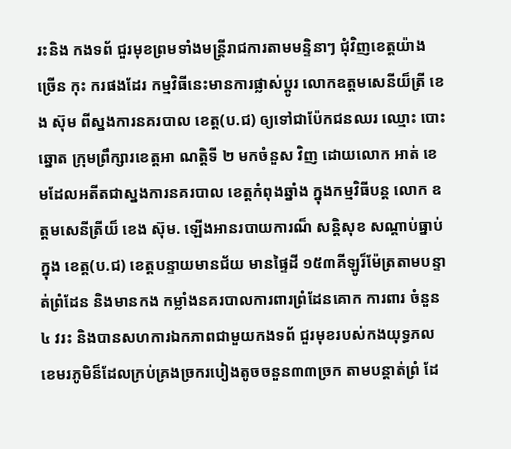រះនិង កងទព័ ជួរមុខព្រមទាំងមន្ត្រីរាជការតាមមន្ទិនាៗ ជុំវិញខេត្តយ៉ាង ច្រើន កុះ ករផងដែរ កម្មវិធីនេះមានការផ្លាស់ប្ដូរ លោកឧត្តមសេនីយ៏ត្រី ខេង ស៊ុម ពីស្នងការនគរបាល ខេត្ត(ប.ជ) ឲ្យទៅជាប៉ែកជនឈរ ឈ្មោះ បោះឆ្នោត ក្រុមព្រឹក្សារខេត្តអា ណត្តិទី ២ មកចំនួស វិញ ដោយលោក អាត់ ខេមដែលអតីតជាស្នងការនគរបាល ខេត្តកំពុងឆ្នាំង ក្នុងកម្មវិធីបន្ត លោក ឧត្តមសេនីត្រីយ៏ ខេង ស៊ុម. ឡើងអានរបាយការណ៏ សន្តិសុខ សណ្ដាប់ធ្នាប់ ក្នុង ខេត្ត(ប.ជ) ខេត្តបន្ទាយមានជ័យ មានផ្ទៃដី ១៥៣គីឡូរ៏ម៉ែត្រតាមបន្ទាត់ព្រំដែន និងមានកង កម្លាំងនគរបាលការពារព្រំដែនគោក ការពារ ចំនួន៤ វរះ និងបានសហការឯកភាពជាមួយកងទព័ ជួរមុខរបស់កងយុទ្ធភលខេមរភូមិន៏ដែលក្រប់គ្រងច្រករបៀងតូចចនួន៣៣ច្រក តាមបន្តាត់ព្រំ ដែ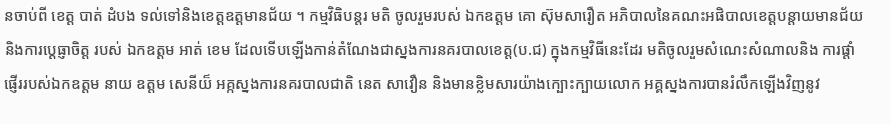នចាប់ពី ខេត្ត បាត់ ដំបង ទល់ទៅនិងខេត្តឧត្តមានជ័យ ។ កម្មវិធិបន្តរ មតិ ចូលរួមរបស់ ឯកឧត្តម គោ ស៊ុមសារឿត អភិបាលនៃគណះអផិបាលខេត្តបន្តាយមានជ័យ និងការប្ដេធ្ញាចិត្ត របស់ ឯកឧត្តម អាត់ ខេម ដែលទើបឡើងកាន់តំណែងជាស្នងការនគរបាលខេត្ត(ប.ជ) ក្នុងកម្មវិធីនេះដែរ មតិចូលរួមសំណេះសំណាលនិង ការផ្ដាំផ្ញើររបស់ឯកឧត្តម នាយ ឧត្តម សេនីយ៏ អគ្កស្នងការនគរបាលជាតិ នេត សាវឿន និងមានខ្លិមសារយ៉ាងក្បោះក្បាយលោក អគ្គស្នងការបានរំលឹកឡើងវិញនូវ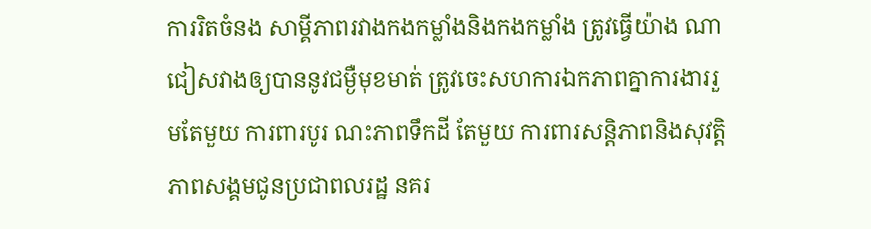ការរិតចំនង សាម្គីភាពរវាងកងកម្លាំងនិងកងកម្លាំង ត្រូវធ្វើយ៉ាង ណា ជៀសវាងឲ្យបាននូវជម្ងឺមុខមាត់ ត្រូវចេះសហការឯកភាពគ្នាការងាររួមតែមួយ ការពារបូរ ណះភាពទឹកដី តែមួយ ការពារសន្តិភាពនិងសុវត្តិភាពសង្គមជូនប្រជាពលរដ្ឋ នគរ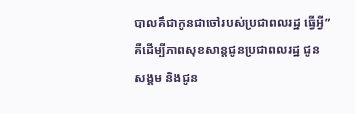បាលគឹជាកូនជាចៅរបស់ប្រជាពលរដ្ឋ ធ្វើអ្វី”គឺដើម្បីភាពសុខសាន្តជូនប្រជាពលរដ្ឋ ជូន សង្គម និងជូន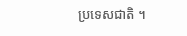ប្រទេសជាតិ ។